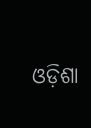ଓଡ଼ିଶା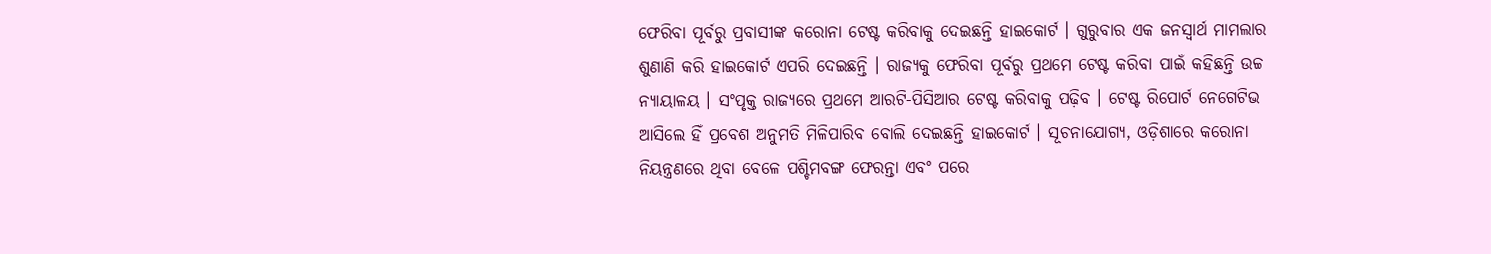ଫେରିବା ପୂର୍ବରୁ ପ୍ରବାସୀଙ୍କ କରୋନା ଟେଷ୍ଟ କରିବାକୁ ଦେଇଛନ୍ତି ହାଇକୋର୍ଟ । ଗୁରୁବାର ଏକ ଜନସ୍ୱାର୍ଥ ମାମଲାର ଶୁଣାଣି କରି ହାଇକୋର୍ଟ ଏପରି ଦେଇଛନ୍ତି । ରାଜ୍ୟକୁ ଫେରିବା ପୂର୍ବରୁ ପ୍ରଥମେ ଟେଷ୍ଟ କରିବା ପାଇଁ କହିଛନ୍ତି ଉଚ୍ଚ ନ୍ୟାୟାଳୟ । ସଂପୃକ୍ତ ରାଜ୍ୟରେ ପ୍ରଥମେ ଆରଟି-ପିସିଆର ଟେଷ୍ଟ କରିବାକୁ ପଢ଼ିବ । ଟେଷ୍ଟ ରିପୋର୍ଟ ନେଗେଟିଭ ଆସିଲେ ହିଁ ପ୍ରବେଶ ଅନୁମତି ମିଳିପାରିବ ବୋଲି ଦେଇଛନ୍ତି ହାଇକୋର୍ଟ । ସୂଚନାଯୋଗ୍ୟ, ଓଡ଼ିଶାରେ କରୋନା ନିୟନ୍ତ୍ରଣରେ ଥିବା ବେଳେ ପଶ୍ଚିମବଙ୍ଗ ଫେରନ୍ତା ଏବଂ ପରେ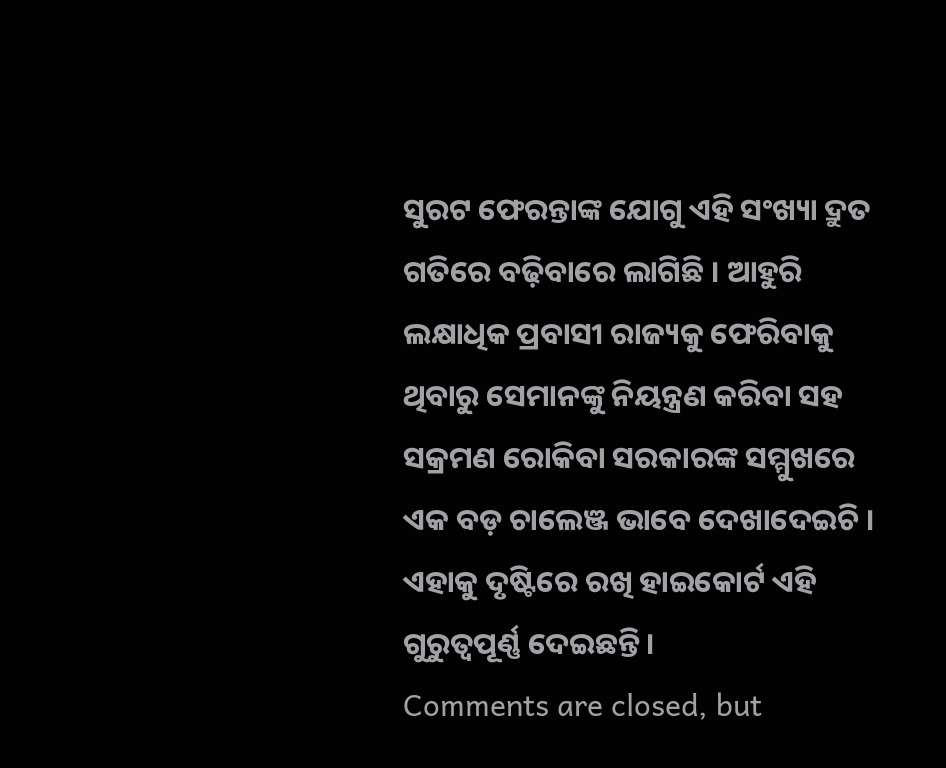ସୁରଟ ଫେରନ୍ତାଙ୍କ ଯୋଗୁ ଏହି ସଂଖ୍ୟା ଦ୍ରୁତ ଗତିରେ ବଢ଼ିବାରେ ଲାଗିଛି । ଆହୁରି ଲକ୍ଷାଧିକ ପ୍ରବାସୀ ରାଜ୍ୟକୁ ଫେରିବାକୁ ଥିବାରୁ ସେମାନଙ୍କୁ ନିୟନ୍ତ୍ରଣ କରିବା ସହ ସକ୍ରମଣ ରୋକିବା ସରକାରଙ୍କ ସମ୍ମୁଖରେ ଏକ ବଡ଼ ଚାଲେଞ୍ଜ ଭାବେ ଦେଖାଦେଇଚି । ଏହାକୁ ଦୃଷ୍ଟିରେ ରଖି ହାଇକୋର୍ଟ ଏହି ଗୁରୁତ୍ୱପୂର୍ଣ୍ଣ ଦେଇଛନ୍ତି ।
Comments are closed, but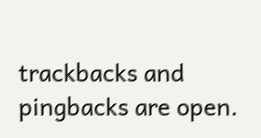trackbacks and pingbacks are open.